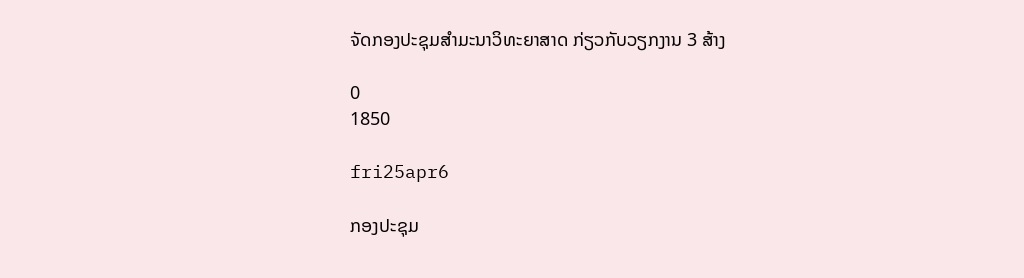ຈັດກອງປະຊຸມສຳມະນາວິທະຍາສາດ ກ່ຽວກັບວຽກງານ 3 ສ້າງ

0
1850

fri25apr6

ກອງປະຊຸມ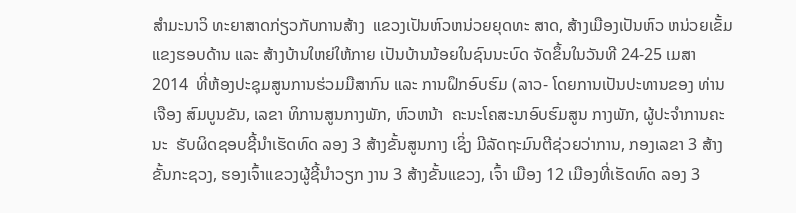ສຳມະນາວິ ທະຍາສາດກ່ຽວກັບການສ້າງ  ແຂວງເປັນຫົວຫນ່ວຍຍຸດທະ ສາດ, ສ້າງເມືອງເປັນຫົວ ຫນ່ວຍເຂັ້ມແຂງຮອບດ້ານ ແລະ ສ້າງບ້ານໃຫຍ່ໃຫ້ກາຍ ເປັນບ້ານນ້ອຍໃນຊົນນະບົດ ຈັດຂຶ້ນໃນວັນທີ 24-25 ເມສາ 2014  ທີ່ຫ້ອງປະຊຸມສູນການຮ່ວມມືສາກົນ ແລະ ການຝຶກອົບຮົມ (ລາວ- ໂດຍການເປັນປະທານຂອງ ທ່ານ ເຈືອງ ສົມບູນຂັນ, ເລຂາ ທິການສູນກາງພັກ, ຫົວຫນ້າ  ຄະນະໂຄສະນາອົບຮົມສູນ ກາງພັກ, ຜູ້ປະຈຳການຄະນະ  ຮັບຜິດຊອບຊີ້ນຳເຮັດທົດ ລອງ 3 ສ້າງຂັ້ນສູນກາງ ເຊິ່ງ ມີລັດຖະມົນຕີຊ່ວຍວ່າການ, ກອງເລຂາ 3 ສ້າງຂັ້ນກະຊວງ, ຮອງເຈົ້າແຂວງຜູ້ຊີ້ນຳວຽກ ງານ 3 ສ້າງຂັ້ນແຂວງ, ເຈົ້າ ເມືອງ 12 ເມືອງທີ່ເຮັດທົດ ລອງ 3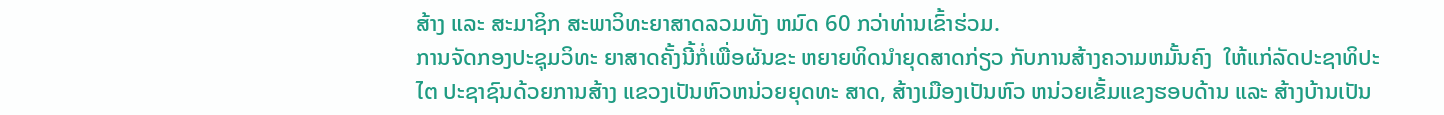ສ້າງ ແລະ ສະມາຊິກ ສະພາວິທະຍາສາດລວມທັງ ຫມົດ 60 ກວ່າທ່ານເຂົ້າຮ່ວມ.
ການຈັດກອງປະຊຸມວິທະ ຍາສາດຄັ້ງນີ້ກໍ່ເພື່ອຜັນຂະ ຫຍາຍທິດນຳຍຸດສາດກ່ຽວ ກັບການສ້າງຄວາມຫມັ້ນຄົງ  ໃຫ້ແກ່ລັດປະຊາທິປະໄຕ ປະຊາຊົນດ້ວຍການສ້າງ ແຂວງເປັນຫົວຫນ່ວຍຍຸດທະ ສາດ, ສ້າງເມືອງເປັນຫົວ ຫນ່ວຍເຂັ້ມແຂງຮອບດ້ານ ແລະ ສ້າງບ້ານເປັນ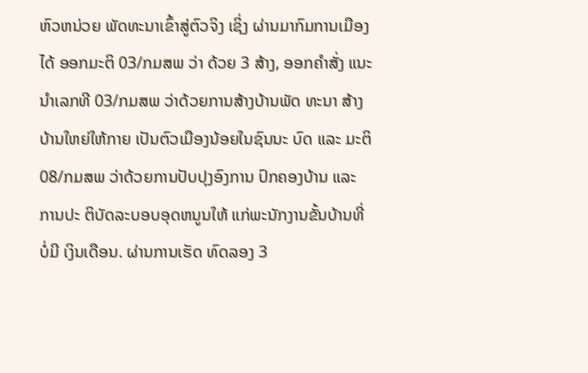ຫົວຫນ່ວຍ ພັດທະນາເຂົ້າສູ່ຕົວຈິງ ເຊິ່ງ ຜ່ານມາກົມການເມືອງໄດ້ ອອກມະຕິ 03/ກມສພ ວ່າ ດ້ວຍ 3 ສ້າງ, ອອກຄຳສັ່ງ ແນະນຳເລກທີ 03/ກມສພ ວ່າດ້ວຍການສ້າງບ້ານພັດ ທະນາ ສ້າງບ້ານໃຫຍ່ໃຫ້ກາຍ ເປັນຕົວເມືອງນ້ອຍໃນຊົນນະ ບົດ ແລະ ມະຕິ 08/ກມສພ ວ່າດ້ວຍການປັບປຸງອົງການ ປົກຄອງບ້ານ ແລະ ການປະ ຕິບັດລະບອບອຸດຫນູນໃຫ້ ແກ່ພະນັກງານຂັ້ນບ້ານທີ່ບໍ່ມີ ເງິນເດືອນ. ຜ່ານການເຮັດ ທົດລອງ 3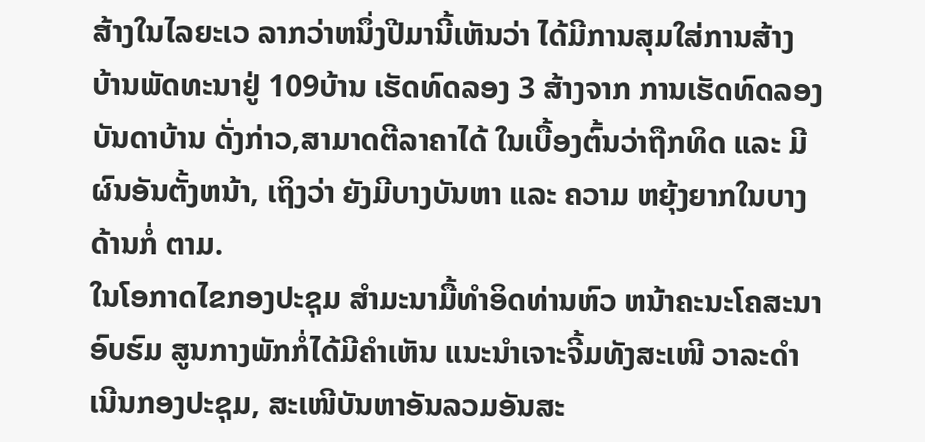ສ້າງໃນໄລຍະເວ ລາກວ່າຫນຶ່ງປີມານີ້ເຫັນວ່າ ໄດ້ມີການສຸມໃສ່ການສ້າງ ບ້ານພັດທະນາຢູ່ 109ບ້ານ ເຮັດທົດລອງ 3 ສ້າງຈາກ ການເຮັດທົດລອງບັນດາບ້ານ ດັ່ງກ່າວ,ສາມາດຕີລາຄາໄດ້ ໃນເບື້ອງຕົ້ນວ່າຖືກທິດ ແລະ ມີຜົນອັນຕັ້ງຫນ້າ, ເຖິງວ່າ ຍັງມີບາງບັນຫາ ແລະ ຄວາມ ຫຍຸ້ງຍາກໃນບາງດ້ານກໍ່ ຕາມ.
ໃນໂອກາດໄຂກອງປະຊຸມ ສຳມະນາມື້ທຳອິດທ່ານຫົວ ຫນ້າຄະນະໂຄສະນາອົບຮົມ ສູນກາງພັກກໍ່ໄດ້ມີຄຳເຫັນ ແນະນຳເຈາະຈີ້ມທັງສະເໜີ ວາລະດຳເນີນກອງປະຊຸມ, ສະເໜີບັນຫາອັນລວມອັນສະ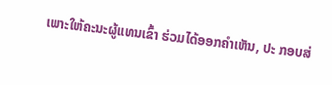ເພາະໃຫ້ຄະນະຜູ້ແທນເຂົ້າ ຮ່ວມໄດ້ອອກຄຳເຫັນ, ປະ ກອບສ່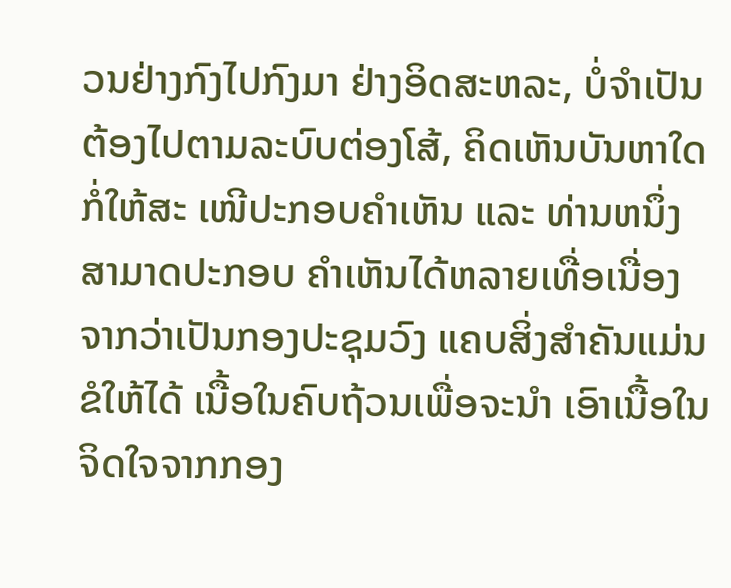ວນຢ່າງກົງໄປກົງມາ ຢ່າງອິດສະຫລະ, ບໍ່ຈຳເປັນ ຕ້ອງໄປຕາມລະບົບຕ່ອງໂສ້, ຄິດເຫັນບັນຫາໃດກໍ່ໃຫ້ສະ ເໜີປະກອບຄຳເຫັນ ແລະ ທ່ານຫນຶ່ງສາມາດປະກອບ ຄຳເຫັນໄດ້ຫລາຍເທື່ອເນື່ອງ ຈາກວ່າເປັນກອງປະຊຸມວົງ ແຄບສິ່ງສຳຄັນແມ່ນຂໍໃຫ້ໄດ້ ເນື້ອໃນຄົບຖ້ວນເພື່ອຈະນຳ ເອົາເນື້ອໃນຈິດໃຈຈາກກອງ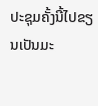ປະຊຸມຄັ້ງນີ້ໄປຂຽນເປັນມະ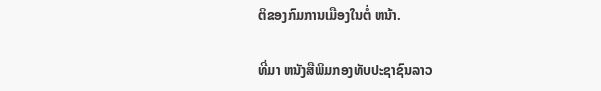ຕິຂອງກົມການເມືອງໃນຕໍ່ ຫນ້າ.

ທີ່ມາ ຫນັງສືພິມກອງທັບປະຊາຊົນລາວ